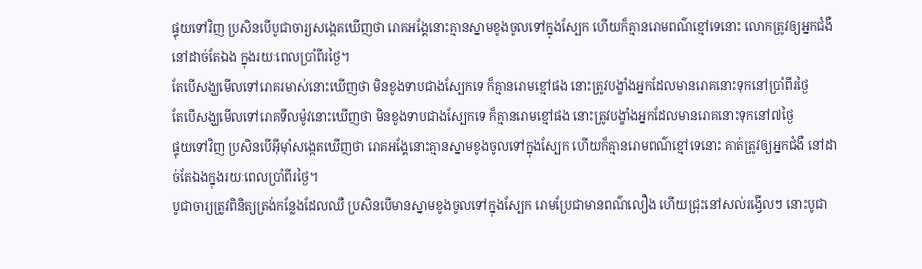ផ្ទុយទៅវិញ ប្រសិនបើបូជាចារ្យសង្កេតឃើញថា រោគអង្គែនោះគ្មានស្នាមខូងចូលទៅក្នុងស្បែក ហើយក៏គ្មានរោមពណ៌ខ្មៅទេនោះ លោកត្រូវឲ្យអ្នកជំងឺនៅដាច់តែឯង ក្នុងរយៈពេលប្រាំពីរថ្ងៃ។
តែបើសង្ឃមើលទៅរោគរមាស់នោះឃើញថា មិនខូងទាបជាងស្បែកទេ ក៏គ្មានរោមខ្មៅផង នោះត្រូវបង្ខាំងអ្នកដែលមានរោគនោះទុកនៅប្រាំពីរថ្ងៃ
តែបើសង្ឃមើលទៅរោគទឹលម៉ូវនោះឃើញថា មិនខូងទាបជាងស្បែកទេ ក៏គ្មានរោមខ្មៅផង នោះត្រូវបង្ខាំងអ្នកដែលមានរោគនោះទុកនៅ៧ថ្ងៃ
ផ្ទុយទៅវិញ ប្រសិនបើអ៊ីមុាំសង្កេតឃើញថា រោគអង្គែនោះគ្មានស្នាមខូងចូលទៅក្នុងស្បែក ហើយក៏គ្មានរោមពណ៌ខ្មៅទេនោះ គាត់ត្រូវឲ្យអ្នកជំងឺ នៅដាច់តែឯងក្នុងរយៈពេលប្រាំពីរថ្ងៃ។
បូជាចារ្យត្រូវពិនិត្យត្រង់កន្លែងដែលឈឺ ប្រសិនបើមានស្នាមខូងចូលទៅក្នុងស្បែក រោមប្រែជាមានពណ៌លឿង ហើយជ្រុះនៅសល់រង្វើលៗ នោះបូជា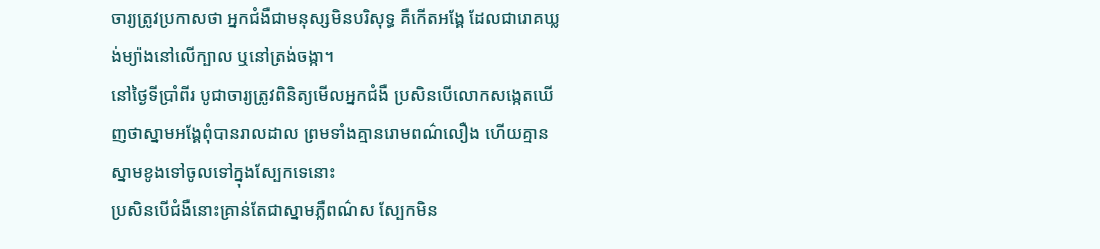ចារ្យត្រូវប្រកាសថា អ្នកជំងឺជាមនុស្សមិនបរិសុទ្ធ គឺកើតអង្គែ ដែលជារោគឃ្លង់ម្យ៉ាងនៅលើក្បាល ឬនៅត្រង់ចង្កា។
នៅថ្ងៃទីប្រាំពីរ បូជាចារ្យត្រូវពិនិត្យមើលអ្នកជំងឺ ប្រសិនបើលោកសង្កេតឃើញថាស្នាមអង្គែពុំបានរាលដាល ព្រមទាំងគ្មានរោមពណ៌លឿង ហើយគ្មានស្នាមខូងទៅចូលទៅក្នុងស្បែកទេនោះ
ប្រសិនបើជំងឺនោះគ្រាន់តែជាស្នាមភ្លឺពណ៌ស ស្បែកមិន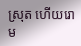ស្រុត ហើយរោម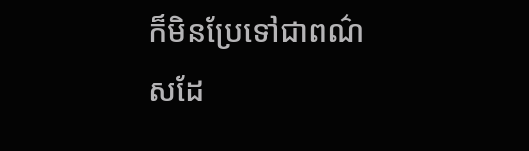ក៏មិនប្រែទៅជាពណ៌សដែ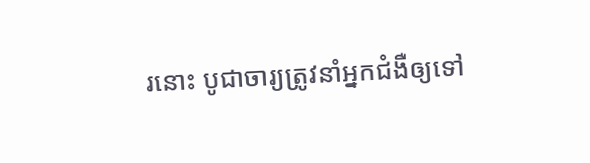រនោះ បូជាចារ្យត្រូវនាំអ្នកជំងឺឲ្យទៅ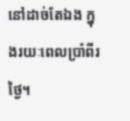នៅដាច់តែឯង ក្នុងរយៈពេលប្រាំពីរថ្ងៃ។